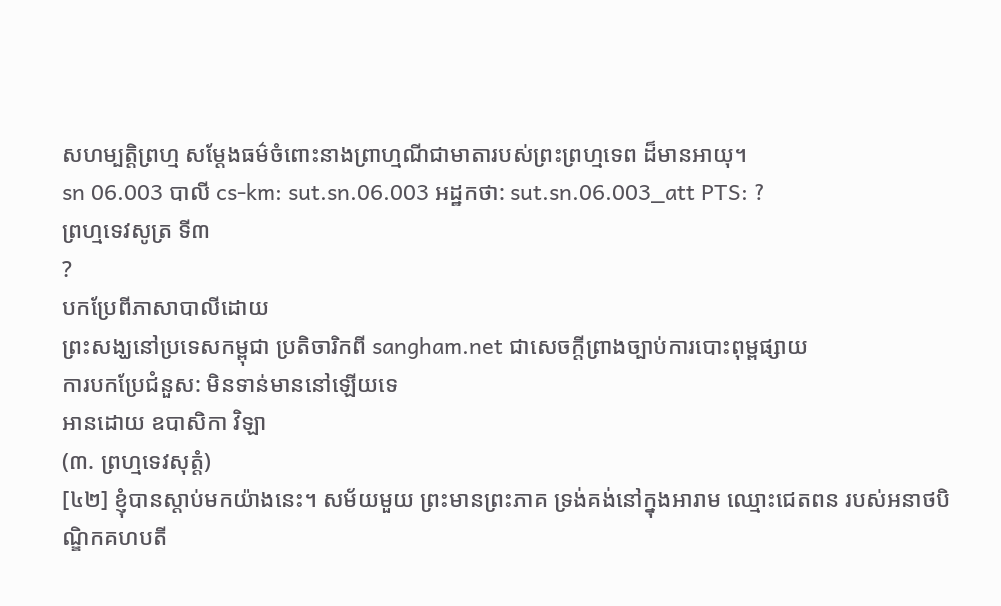សហម្បត្តិព្រហ្ម សម្តែងធម៌ចំពោះនាងព្រាហ្មណីជាមាតារបស់ព្រះព្រហ្មទេព ដ៏មានអាយុ។
sn 06.003 បាលី cs-km: sut.sn.06.003 អដ្ឋកថា: sut.sn.06.003_att PTS: ?
ព្រហ្មទេវសូត្រ ទី៣
?
បកប្រែពីភាសាបាលីដោយ
ព្រះសង្ឃនៅប្រទេសកម្ពុជា ប្រតិចារិកពី sangham.net ជាសេចក្តីព្រាងច្បាប់ការបោះពុម្ពផ្សាយ
ការបកប្រែជំនួស: មិនទាន់មាននៅឡើយទេ
អានដោយ ឧបាសិកា វិឡា
(៣. ព្រហ្មទេវសុត្តំ)
[៤២] ខ្ញុំបានស្តាប់មកយ៉ាងនេះ។ សម័យមួយ ព្រះមានព្រះភាគ ទ្រង់គង់នៅក្នុងអារាម ឈ្មោះជេតពន របស់អនាថបិណ្ឌិកគហបតី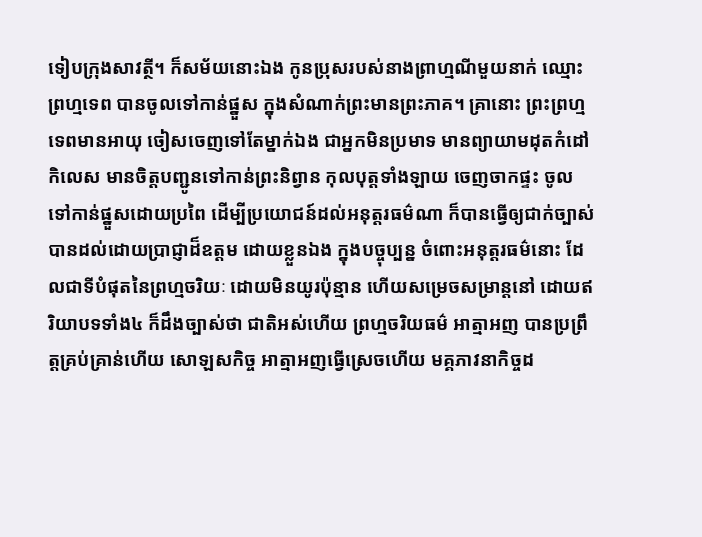ទៀបក្រុងសាវត្ថី។ ក៏សម័យនោះឯង កូនប្រុសរបស់នាងព្រាហ្មណីមួយនាក់ ឈ្មោះ ព្រហ្មទេព បានចូលទៅកាន់ផ្នួស ក្នុងសំណាក់ព្រះមានព្រះភាគ។ គ្រានោះ ព្រះព្រហ្មទេពមានអាយុ ចៀសចេញទៅតែម្នាក់ឯង ជាអ្នកមិនប្រមាទ មានព្យាយាមដុតកំដៅកិលេស មានចិត្តបញ្ជូនទៅកាន់ព្រះនិព្វាន កុលបុត្តទាំងឡាយ ចេញចាកផ្ទះ ចូលទៅកាន់ផ្នួសដោយប្រពៃ ដើម្បីប្រយោជន៍ដល់អនុត្តរធម៌ណា ក៏បានធ្វើឲ្យជាក់ច្បាស់ បានដល់ដោយប្រាជ្ញាដ៏ឧត្តម ដោយខ្លួនឯង ក្នុងបច្ចុប្បន្ន ចំពោះអនុត្តរធម៌នោះ ដែលជាទីបំផុតនៃព្រហ្មចរិយៈ ដោយមិនយូរប៉ុន្មាន ហើយសម្រេចសម្រាន្តនៅ ដោយឥរិយាបទទាំង៤ ក៏ដឹងច្បាស់ថា ជាតិអស់ហើយ ព្រហ្មចរិយធម៌ អាត្មាអញ បានប្រព្រឹត្តគ្រប់គ្រាន់ហើយ សោឡសកិច្ច អាត្មាអញធ្វើស្រេចហើយ មគ្គភាវនាកិច្ចដ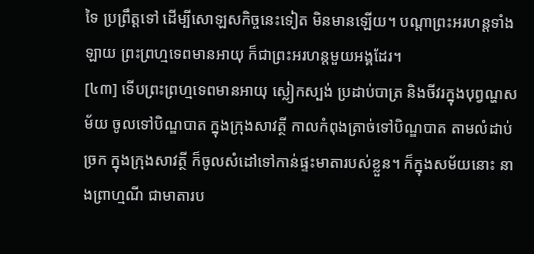ទៃ ប្រព្រឹត្តទៅ ដើម្បីសោឡសកិច្ចនេះទៀត មិនមានឡើយ។ បណ្តាព្រះអរហន្តទាំងឡាយ ព្រះព្រហ្មទេពមានអាយុ ក៏ជាព្រះអរហន្តមួយអង្គដែរ។
[៤៣] ទើបព្រះព្រហ្មទេពមានអាយុ ស្លៀកស្បង់ ប្រដាប់បាត្រ និងចីវរក្នុងបុព្វណ្ហសម័យ ចូលទៅបិណ្ឌបាត ក្នុងក្រុងសាវត្ថី កាលកំពុងត្រាច់ទៅបិណ្ឌបាត តាមលំដាប់ច្រក ក្នុងក្រុងសាវត្ថី ក៏ចូលសំដៅទៅកាន់ផ្ទះមាតារបស់ខ្លួន។ ក៏ក្នុងសម័យនោះ នាងព្រាហ្មណី ជាមាតារប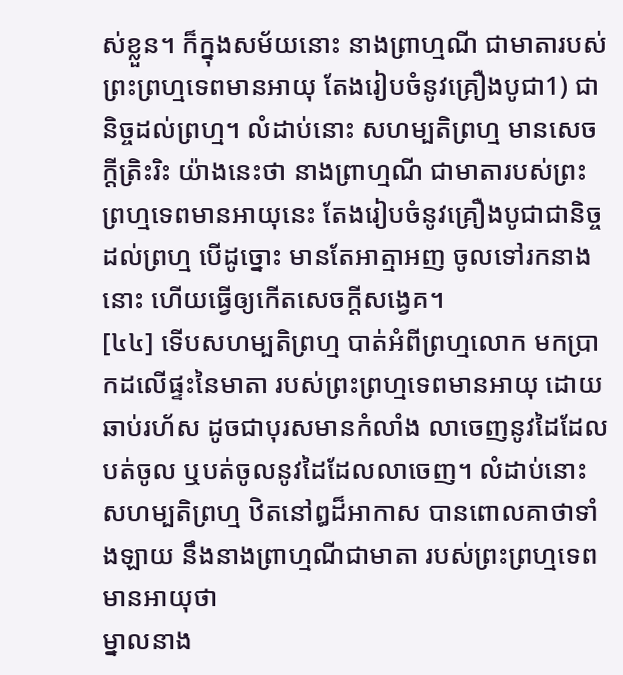ស់ខ្លួន។ ក៏ក្នុងសម័យនោះ នាងព្រាហ្មណី ជាមាតារបស់ព្រះព្រហ្មទេពមានអាយុ តែងរៀបចំនូវគ្រឿងបូជា1) ជានិច្ចដល់ព្រហ្ម។ លំដាប់នោះ សហម្បតិព្រហ្ម មានសេចក្តីត្រិះរិះ យ៉ាងនេះថា នាងព្រាហ្មណី ជាមាតារបស់ព្រះព្រហ្មទេពមានអាយុនេះ តែងរៀបចំនូវគ្រឿងបូជាជានិច្ចដល់ព្រហ្ម បើដូច្នោះ មានតែអាត្មាអញ ចូលទៅរកនាងនោះ ហើយធ្វើឲ្យកើតសេចក្តីសង្វេគ។
[៤៤] ទើបសហម្បតិព្រហ្ម បាត់អំពីព្រហ្មលោក មកប្រាកដលើផ្ទះនៃមាតា របស់ព្រះព្រហ្មទេពមានអាយុ ដោយឆាប់រហ័ស ដូចជាបុរសមានកំលាំង លាចេញនូវដៃដែលបត់ចូល ឬបត់ចូលនូវដៃដែលលាចេញ។ លំដាប់នោះ សហម្បតិព្រហ្ម ឋិតនៅឰដ៏អាកាស បានពោលគាថាទាំងឡាយ នឹងនាងព្រាហ្មណីជាមាតា របស់ព្រះព្រហ្មទេពមានអាយុថា
ម្នាលនាង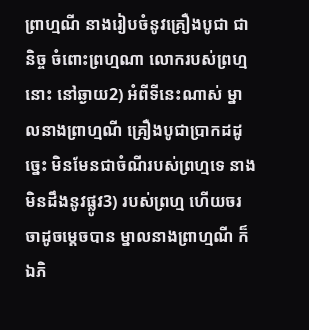ព្រាហ្មណី នាងរៀបចំនូវគ្រឿងបូជា ជានិច្ច ចំពោះព្រហ្មណា លោករបស់ព្រហ្មនោះ នៅឆ្ងាយ2) អំពីទីនេះណាស់ ម្នាលនាងព្រាហ្មណី គ្រឿងបូជាប្រាកដដូច្នេះ មិនមែនជាចំណីរបស់ព្រហ្មទេ នាងមិនដឹងនូវផ្លូវ3) របស់ព្រហ្ម ហើយចរចាដូចម្តេចបាន ម្នាលនាងព្រាហ្មណី ក៏ឯភិ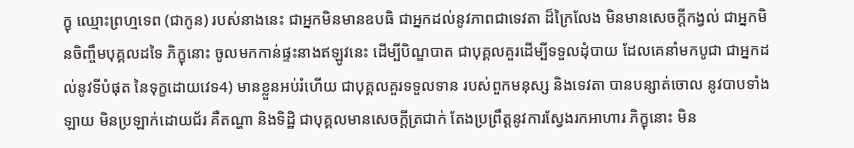ក្ខុ ឈ្មោះព្រហ្មទេព (ជាកូន) របស់នាងនេះ ជាអ្នកមិនមានឧបធិ ជាអ្នកដល់នូវភាពជាទេវតា ដ៏ក្រៃលែង មិនមានសេចក្តីកង្វល់ ជាអ្នកមិនចិញ្ចឹមបុគ្គលដទៃ ភិក្ខុនោះ ចូលមកកាន់ផ្ទះនាងឥឡូវនេះ ដើម្បីបិណ្ឌបាត ជាបុគ្គលគួរដើម្បីទទួលដុំបាយ ដែលគេនាំមកបូជា ជាអ្នកដល់នូវទីបំផុត នៃទុក្ខដោយវេទ4) មានខ្លួនអប់រំហើយ ជាបុគ្គលគួរទទួលទាន របស់ពួកមនុស្ស និងទេវតា បានបន្សាត់ចោល នូវបាបទាំងឡាយ មិនប្រឡាក់ដោយជ័រ គឺតណ្ហា និងទិដ្ឋិ ជាបុគ្គលមានសេចក្តីត្រជាក់ តែងប្រព្រឹត្តនូវការស្វែងរកអាហារ ភិក្ខុនោះ មិន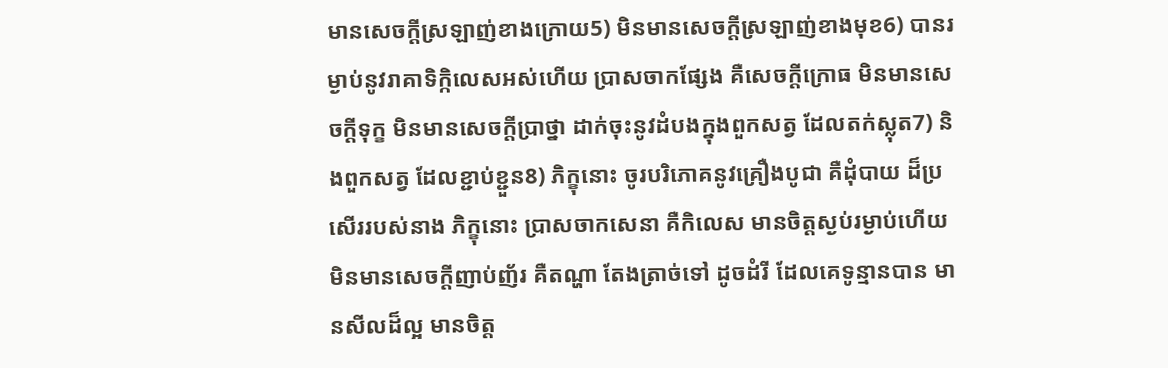មានសេចក្តីស្រឡាញ់ខាងក្រោយ5) មិនមានសេចក្តីស្រឡាញ់ខាងមុខ6) បានរម្ងាប់នូវរាគាទិក្កិលេសអស់ហើយ ប្រាសចាកផ្សែង គឺសេចក្តីក្រោធ មិនមានសេចក្តីទុក្ខ មិនមានសេចក្តីប្រាថ្នា ដាក់ចុះនូវដំបងក្នុងពួកសត្វ ដែលតក់ស្លុត7) និងពួកសត្វ ដែលខ្ជាប់ខ្ជួន8) ភិក្ខុនោះ ចូរបរិភោគនូវគ្រឿងបូជា គឺដុំបាយ ដ៏ប្រសើររបស់នាង ភិក្ខុនោះ ប្រាសចាកសេនា គឺកិលេស មានចិត្តស្ងប់រម្ងាប់ហើយ មិនមានសេចក្តីញាប់ញ័រ គឺតណ្ហា តែងត្រាច់ទៅ ដូចដំរី ដែលគេទូន្មានបាន មានសីលដ៏ល្អ មានចិត្ត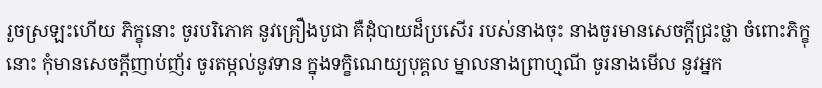រួចស្រឡះហើយ ភិក្ខុនោះ ចូរបរិភោគ នូវគ្រឿងបូជា គឺដុំបាយដ៏ប្រសើរ របស់នាងចុះ នាងចូរមានសេចក្តីជ្រះថ្លា ចំពោះភិក្ខុនោះ កុំមានសេចក្តីញាប់ញ័រ ចូរតម្កល់នូវទាន ក្នុងទក្ខិណេយ្យបុគ្គល ម្នាលនាងព្រាហ្មណី ចូរនាងមើល នូវអ្នក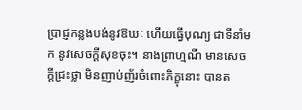ប្រាជ្ញកន្លងបង់នូវឱឃៈ ហើយធ្វើបុណ្យ ជាទីនាំមក នូវសេចក្តីសុខចុះ។ នាងព្រាហ្មណី មានសេចក្តីជ្រះថ្លា មិនញាប់ញ័រចំពោះភិក្ខុនោះ បានត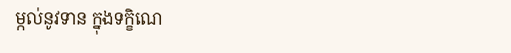ម្កល់នូវទាន ក្នុងទក្ខិណេ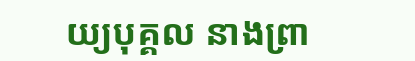យ្យបុគ្គល នាងព្រា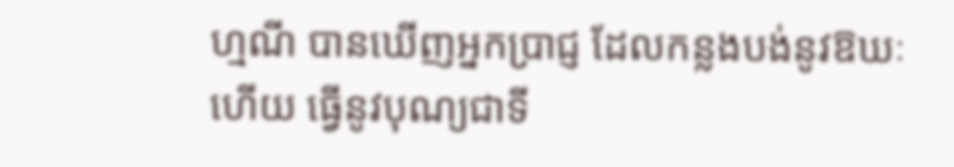ហ្មណី បានឃើញអ្នកប្រាជ្ញ ដែលកន្លងបង់នូវឱឃៈហើយ ធ្វើនូវបុណ្យជាទី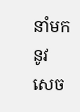នាំមក នូវសេច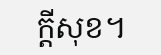ក្តីសុខ។